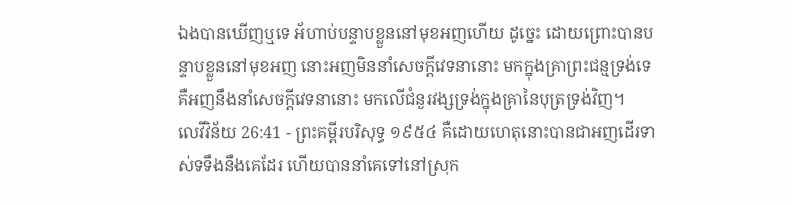ឯងបានឃើញឬទេ អ័ហាប់បន្ទាបខ្លួននៅមុខអញហើយ ដូច្នេះ ដោយព្រោះបានបន្ទាបខ្លួននៅមុខអញ នោះអញមិននាំសេចក្ដីវេទនានោះ មកក្នុងគ្រាព្រះជន្មទ្រង់ទេ គឺអញនឹងនាំសេចក្ដីវេទនានោះ មកលើជំនួរវង្សទ្រង់ក្នុងគ្រានៃបុត្រទ្រង់វិញ។
លេវីវិន័យ 26:41 - ព្រះគម្ពីរបរិសុទ្ធ ១៩៥៤ គឺដោយហេតុនោះបានជាអញដើរទាស់ទទឹងនឹងគេដែរ ហើយបាននាំគេទៅនៅស្រុក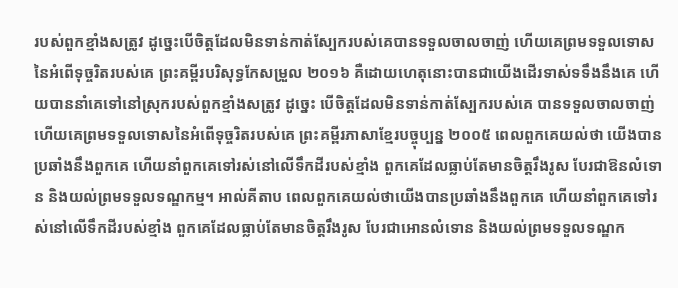របស់ពួកខ្មាំងសត្រូវ ដូច្នេះបើចិត្តដែលមិនទាន់កាត់ស្បែករបស់គេបានទទួលចាលចាញ់ ហើយគេព្រមទទួលទោសនៃអំពើទុច្ចរិតរបស់គេ ព្រះគម្ពីរបរិសុទ្ធកែសម្រួល ២០១៦ គឺដោយហេតុនោះបានជាយើងដើរទាស់ទទឹងនឹងគេ ហើយបាននាំគេទៅនៅស្រុករបស់ពួកខ្មាំងសត្រូវ ដូច្នេះ បើចិត្តដែលមិនទាន់កាត់ស្បែករបស់គេ បានទទួលចាលចាញ់ ហើយគេព្រមទទួលទោសនៃអំពើទុច្ចរិតរបស់គេ ព្រះគម្ពីរភាសាខ្មែរបច្ចុប្បន្ន ២០០៥ ពេលពួកគេយល់ថា យើងបានប្រឆាំងនឹងពួកគេ ហើយនាំពួកគេទៅរស់នៅលើទឹកដីរបស់ខ្មាំង ពួកគេដែលធ្លាប់តែមានចិត្តរឹងរូស បែរជាឱនលំទោន និងយល់ព្រមទទួលទណ្ឌកម្ម។ អាល់គីតាប ពេលពួកគេយល់ថាយើងបានប្រឆាំងនឹងពួកគេ ហើយនាំពួកគេទៅរស់នៅលើទឹកដីរបស់ខ្មាំង ពួកគេដែលធ្លាប់តែមានចិត្តរឹងរូស បែរជាអោនលំទោន និងយល់ព្រមទទួលទណ្ឌក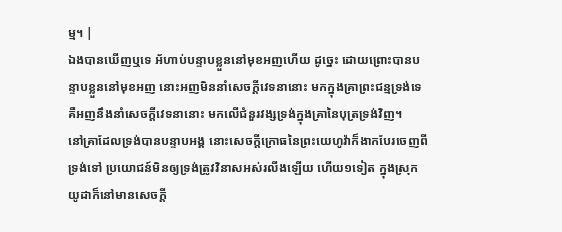ម្ម។ |
ឯងបានឃើញឬទេ អ័ហាប់បន្ទាបខ្លួននៅមុខអញហើយ ដូច្នេះ ដោយព្រោះបានបន្ទាបខ្លួននៅមុខអញ នោះអញមិននាំសេចក្ដីវេទនានោះ មកក្នុងគ្រាព្រះជន្មទ្រង់ទេ គឺអញនឹងនាំសេចក្ដីវេទនានោះ មកលើជំនួរវង្សទ្រង់ក្នុងគ្រានៃបុត្រទ្រង់វិញ។
នៅគ្រាដែលទ្រង់បានបន្ទាបអង្គ នោះសេចក្ដីក្រោធនៃព្រះយេហូវ៉ាក៏ងាកបែរចេញពីទ្រង់ទៅ ប្រយោជន៍មិនឲ្យទ្រង់ត្រូវវិនាសអស់រលីងឡើយ ហើយ១ទៀត ក្នុងស្រុកយូដាក៏នៅមានសេចក្ដី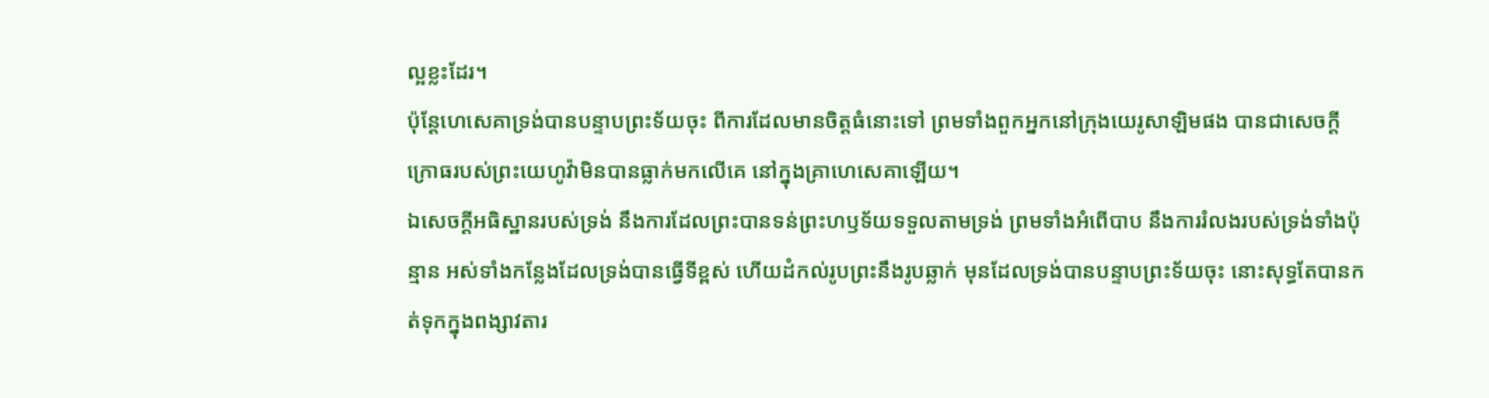ល្អខ្លះដែរ។
ប៉ុន្តែហេសេគាទ្រង់បានបន្ទាបព្រះទ័យចុះ ពីការដែលមានចិត្តធំនោះទៅ ព្រមទាំងពួកអ្នកនៅក្រុងយេរូសាឡិមផង បានជាសេចក្ដីក្រោធរបស់ព្រះយេហូវ៉ាមិនបានធ្លាក់មកលើគេ នៅក្នុងគ្រាហេសេគាឡើយ។
ឯសេចក្ដីអធិស្ឋានរបស់ទ្រង់ នឹងការដែលព្រះបានទន់ព្រះហឫទ័យទទួលតាមទ្រង់ ព្រមទាំងអំពើបាប នឹងការរំលងរបស់ទ្រង់ទាំងប៉ុន្មាន អស់ទាំងកន្លែងដែលទ្រង់បានធ្វើទីខ្ពស់ ហើយដំកល់រូបព្រះនឹងរូបឆ្លាក់ មុនដែលទ្រង់បានបន្ទាបព្រះទ័យចុះ នោះសុទ្ធតែបានកត់ទុកក្នុងពង្សាវតារ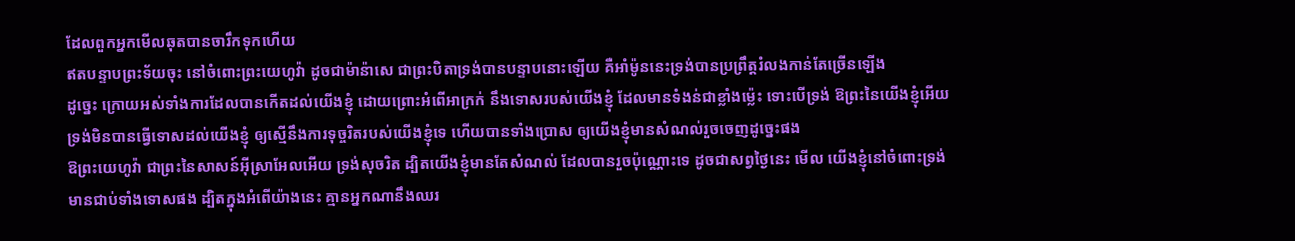ដែលពួកអ្នកមើលឆុតបានចារឹកទុកហើយ
ឥតបន្ទាបព្រះទ័យចុះ នៅចំពោះព្រះយេហូវ៉ា ដូចជាម៉ាន៉ាសេ ជាព្រះបិតាទ្រង់បានបន្ទាបនោះឡើយ គឺអាំម៉ូននេះទ្រង់បានប្រព្រឹត្តរំលងកាន់តែច្រើនឡើង
ដូច្នេះ ក្រោយអស់ទាំងការដែលបានកើតដល់យើងខ្ញុំ ដោយព្រោះអំពើអាក្រក់ នឹងទោសរបស់យើងខ្ញុំ ដែលមានទំងន់ជាខ្លាំងម៉្លេះ ទោះបើទ្រង់ ឱព្រះនៃយើងខ្ញុំអើយ ទ្រង់មិនបានធ្វើទោសដល់យើងខ្ញុំ ឲ្យស្មើនឹងការទុច្ចរិតរបស់យើងខ្ញុំទេ ហើយបានទាំងប្រោស ឲ្យយើងខ្ញុំមានសំណល់រួចចេញដូច្នេះផង
ឱព្រះយេហូវ៉ា ជាព្រះនៃសាសន៍អ៊ីស្រាអែលអើយ ទ្រង់សុចរិត ដ្បិតយើងខ្ញុំមានតែសំណល់ ដែលបានរួចប៉ុណ្ណោះទេ ដូចជាសព្វថ្ងៃនេះ មើល យើងខ្ញុំនៅចំពោះទ្រង់ មានជាប់ទាំងទោសផង ដ្បិតក្នុងអំពើយ៉ាងនេះ គ្មានអ្នកណានឹងឈរ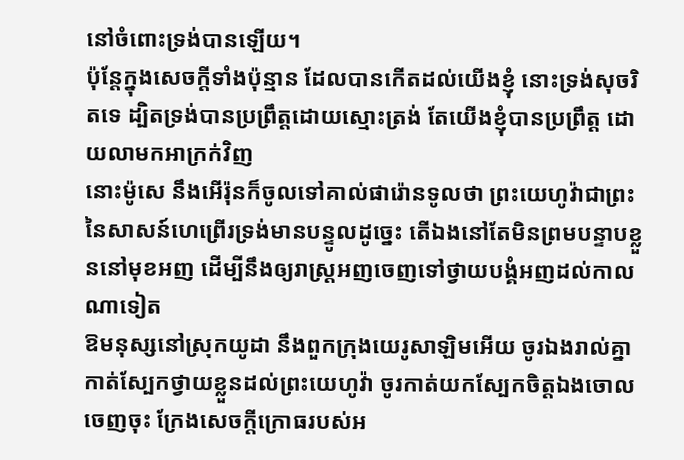នៅចំពោះទ្រង់បានឡើយ។
ប៉ុន្តែក្នុងសេចក្ដីទាំងប៉ុន្មាន ដែលបានកើតដល់យើងខ្ញុំ នោះទ្រង់សុចរិតទេ ដ្បិតទ្រង់បានប្រព្រឹត្តដោយស្មោះត្រង់ តែយើងខ្ញុំបានប្រព្រឹត្ត ដោយលាមកអាក្រក់វិញ
នោះម៉ូសេ នឹងអើរ៉ុនក៏ចូលទៅគាល់ផារ៉ោនទូលថា ព្រះយេហូវ៉ាជាព្រះនៃសាសន៍ហេព្រើរទ្រង់មានបន្ទូលដូច្នេះ តើឯងនៅតែមិនព្រមបន្ទាបខ្លួននៅមុខអញ ដើម្បីនឹងឲ្យរាស្ត្រអញចេញទៅថ្វាយបង្គំអញដល់កាលណាទៀត
ឱមនុស្សនៅស្រុកយូដា នឹងពួកក្រុងយេរូសាឡិមអើយ ចូរឯងរាល់គ្នាកាត់ស្បែកថ្វាយខ្លួនដល់ព្រះយេហូវ៉ា ចូរកាត់យកស្បែកចិត្តឯងចោលចេញចុះ ក្រែងសេចក្ដីក្រោធរបស់អ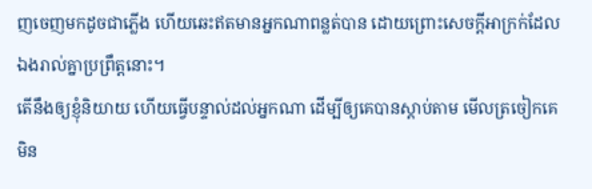ញចេញមកដូចជាភ្លើង ហើយឆេះឥតមានអ្នកណាពន្លត់បាន ដោយព្រោះសេចក្ដីអាក្រក់ដែលឯងរាល់គ្នាប្រព្រឹត្តនោះ។
តើនឹងឲ្យខ្ញុំនិយាយ ហើយធ្វើបន្ទាល់ដល់អ្នកណា ដើម្បីឲ្យគេបានស្តាប់តាម មើលត្រចៀកគេមិន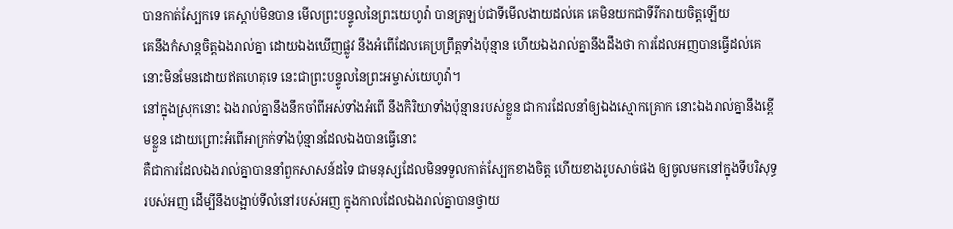បានកាត់ស្បែកទេ គេស្តាប់មិនបាន មើលព្រះបន្ទូលនៃព្រះយេហូវ៉ា បានត្រឡប់ជាទីមើលងាយដល់គេ គេមិនយកជាទីរីករាយចិត្តឡើយ
គេនឹងកំសាន្តចិត្តឯងរាល់គ្នា ដោយឯងឃើញផ្លូវ នឹងអំពើដែលគេប្រព្រឹត្តទាំងប៉ុន្មាន ហើយឯងរាល់គ្នានឹងដឹងថា ការដែលអញបានធ្វើដល់គេ នោះមិនមែនដោយឥតហេតុទេ នេះជាព្រះបន្ទូលនៃព្រះអម្ចាស់យេហូវ៉ា។
នៅក្នុងស្រុកនោះ ឯងរាល់គ្នានឹងនឹកចាំពីអស់ទាំងអំពើ នឹងកិរិយាទាំងប៉ុន្មានរបស់ខ្លួន ជាការដែលនាំឲ្យឯងស្មោកគ្រោក នោះឯងរាល់គ្នានឹងខ្ពើមខ្លួន ដោយព្រោះអំពើអាក្រក់ទាំងប៉ុន្មានដែលឯងបានធ្វើនោះ
គឺជាការដែលឯងរាល់គ្នាបាននាំពួកសាសន៍ដទៃ ជាមនុស្សដែលមិនទទួលកាត់ស្បែកខាងចិត្ត ហើយខាងរូបសាច់ផង ឲ្យចូលមកនៅក្នុងទីបរិសុទ្ធរបស់អញ ដើម្បីនឹងបង្អាប់ទីលំនៅរបស់អញ ក្នុងកាលដែលឯងរាល់គ្នាបានថ្វាយ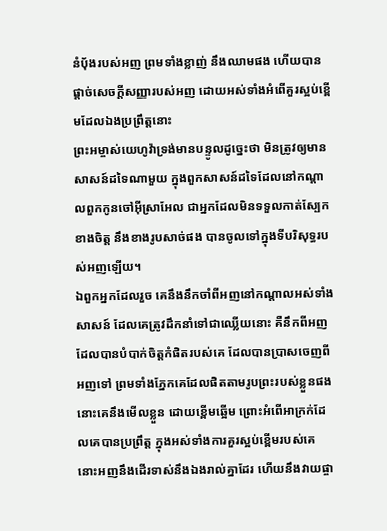នំបុ័ងរបស់អញ ព្រមទាំងខ្លាញ់ នឹងឈាមផង ហើយបានផ្តាច់សេចក្ដីសញ្ញារបស់អញ ដោយអស់ទាំងអំពើគួរស្អប់ខ្ពើមដែលឯងប្រព្រឹត្តនោះ
ព្រះអម្ចាស់យេហូវ៉ាទ្រង់មានបន្ទូលដូច្នេះថា មិនត្រូវឲ្យមានសាសន៍ដទៃណាមួយ ក្នុងពួកសាសន៍ដទៃដែលនៅកណ្តាលពួកកូនចៅអ៊ីស្រាអែល ជាអ្នកដែលមិនទទួលកាត់ស្បែកខាងចិត្ត នឹងខាងរូបសាច់ផង បានចូលទៅក្នុងទីបរិសុទ្ធរបស់អញឡើយ។
ឯពួកអ្នកដែលរួច គេនឹងនឹកចាំពីអញនៅកណ្តាលអស់ទាំងសាសន៍ ដែលគេត្រូវដឹកនាំទៅជាឈ្លើយនោះ គឺនឹកពីអញ ដែលបានបំបាក់ចិត្តកំផិតរបស់គេ ដែលបានប្រាសចេញពីអញទៅ ព្រមទាំងភ្នែកគេដែលផិតតាមរូបព្រះរបស់ខ្លួនផង នោះគេនឹងមើលខ្លួន ដោយខ្ពើមឆ្អើម ព្រោះអំពើអាក្រក់ដែលគេបានប្រព្រឹត្ត ក្នុងអស់ទាំងការគួរស្អប់ខ្ពើមរបស់គេ
នោះអញនឹងដើរទាស់នឹងឯងរាល់គ្នាដែរ ហើយនឹងវាយផ្ចា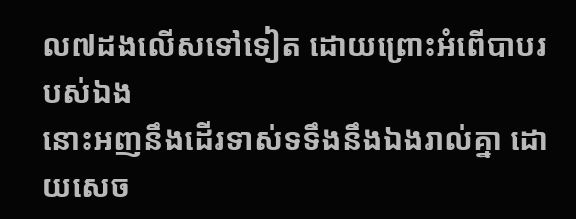ល៧ដងលើសទៅទៀត ដោយព្រោះអំពើបាបរបស់ឯង
នោះអញនឹងដើរទាស់ទទឹងនឹងឯងរាល់គ្នា ដោយសេច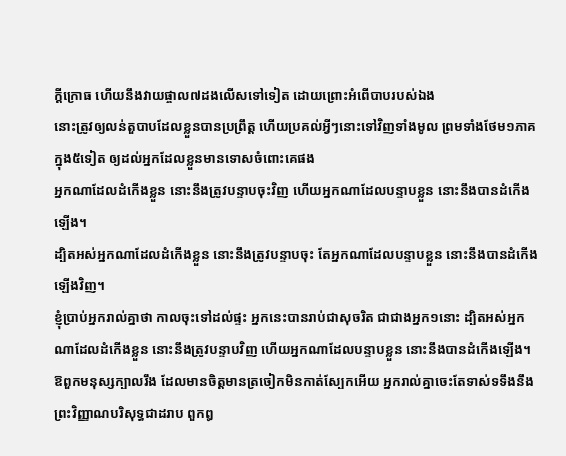ក្ដីក្រោធ ហើយនឹងវាយផ្ចាល៧ដងលើសទៅទៀត ដោយព្រោះអំពើបាបរបស់ឯង
នោះត្រូវឲ្យលន់តួបាបដែលខ្លួនបានប្រព្រឹត្ត ហើយប្រគល់អ្វីៗនោះទៅវិញទាំងមូល ព្រមទាំងថែម១ភាគក្នុង៥ទៀត ឲ្យដល់អ្នកដែលខ្លួនមានទោសចំពោះគេផង
អ្នកណាដែលដំកើងខ្លួន នោះនឹងត្រូវបន្ទាបចុះវិញ ហើយអ្នកណាដែលបន្ទាបខ្លួន នោះនឹងបានដំកើងឡើង។
ដ្បិតអស់អ្នកណាដែលដំកើងខ្លួន នោះនឹងត្រូវបន្ទាបចុះ តែអ្នកណាដែលបន្ទាបខ្លួន នោះនឹងបានដំកើងឡើងវិញ។
ខ្ញុំប្រាប់អ្នករាល់គ្នាថា កាលចុះទៅដល់ផ្ទះ អ្នកនេះបានរាប់ជាសុចរិត ជាជាងអ្នក១នោះ ដ្បិតអស់អ្នកណាដែលដំកើងខ្លួន នោះនឹងត្រូវបន្ទាបវិញ ហើយអ្នកណាដែលបន្ទាបខ្លួន នោះនឹងបានដំកើងឡើង។
ឱពួកមនុស្សក្បាលរឹង ដែលមានចិត្តមានត្រចៀកមិនកាត់ស្បែកអើយ អ្នករាល់គ្នាចេះតែទាស់ទទឹងនឹងព្រះវិញ្ញាណបរិសុទ្ធជាដរាប ពួកឰ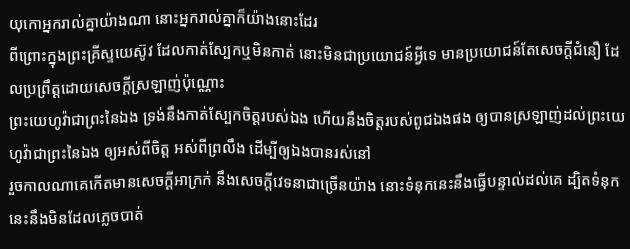យុកោអ្នករាល់គ្នាយ៉ាងណា នោះអ្នករាល់គ្នាក៏យ៉ាងនោះដែរ
ពីព្រោះក្នុងព្រះគ្រីស្ទយេស៊ូវ ដែលកាត់ស្បែកឬមិនកាត់ នោះមិនជាប្រយោជន៍អ្វីទេ មានប្រយោជន៍តែសេចក្ដីជំនឿ ដែលប្រព្រឹត្តដោយសេចក្ដីស្រឡាញ់ប៉ុណ្ណោះ
ព្រះយេហូវ៉ាជាព្រះនៃឯង ទ្រង់នឹងកាត់ស្បែកចិត្តរបស់ឯង ហើយនឹងចិត្តរបស់ពូជឯងផង ឲ្យបានស្រឡាញ់ដល់ព្រះយេហូវ៉ាជាព្រះនៃឯង ឲ្យអស់ពីចិត្ត អស់ពីព្រលឹង ដើម្បីឲ្យឯងបានរស់នៅ
រួចកាលណាគេកើតមានសេចក្ដីអាក្រក់ នឹងសេចក្ដីវេទនាជាច្រើនយ៉ាង នោះទំនុកនេះនឹងធ្វើបន្ទាល់ដល់គេ ដ្បិតទំនុកនេះនឹងមិនដែលភ្លេចបាត់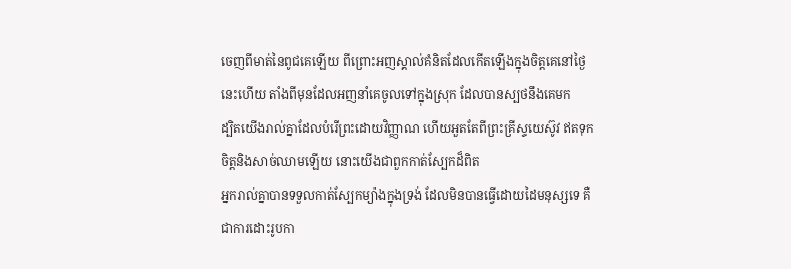ចេញពីមាត់នៃពូជគេឡើយ ពីព្រោះអញស្គាល់គំនិតដែលកើតឡើងក្នុងចិត្តគេនៅថ្ងៃនេះហើយ តាំងពីមុនដែលអញនាំគេចូលទៅក្នុងស្រុក ដែលបានស្បថនឹងគេមក
ដ្បិតយើងរាល់គ្នាដែលបំរើព្រះដោយវិញ្ញាណ ហើយអួតតែពីព្រះគ្រីស្ទយេស៊ូវ ឥតទុកចិត្តនិងសាច់ឈាមឡើយ នោះយើងជាពួកកាត់ស្បែកដ៏ពិត
អ្នករាល់គ្នាបានទទួលកាត់ស្បែកម្យ៉ាងក្នុងទ្រង់ ដែលមិនបានធ្វើដោយដៃមនុស្សទេ គឺជាការដោះរូបកា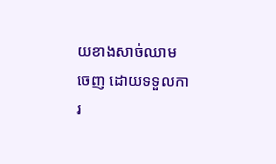យខាងសាច់ឈាមចេញ ដោយទទួលការ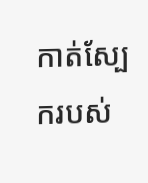កាត់ស្បែករបស់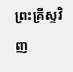ព្រះគ្រីស្ទវិញ